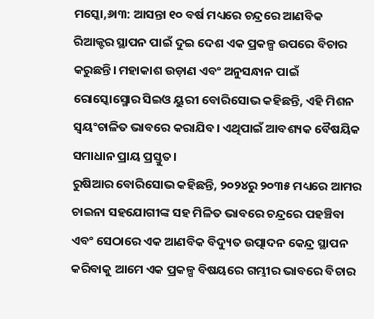ମସ୍କୋ,୬ା୩: ଆସନ୍ତା ୧୦ ବର୍ଷ ମଧ୍ୟରେ ଚନ୍ଦ୍ରରେ ଆଣବିକ ରିଆକ୍ଟର ସ୍ଥାପନ ପାଇଁ ଦୁଇ ଦେଶ ଏକ ପ୍ରକଳ୍ପ ଉପରେ ବିଚାର କରୁଛନ୍ତି। ମହାକାଶ ଉଡ଼ାଣ ଏବଂ ଅନୁସନ୍ଧାନ ପାଇଁ ରୋସ୍କୋସ୍ମୋର ସିଇଓ ୟୁରୀ ବୋରିସୋଭ କହିଛନ୍ତି, ଏହି ମିଶନ ସ୍ବୟଂଚାଳିତ ଭାବରେ କରାଯିବ। ଏଥିପାଇଁ ଆବଶ୍ୟକ ବୈଷୟିକ ସମାଧାନ ପ୍ରାୟ ପ୍ରସ୍ତୁତ।
ରୁଷିଆର ବୋରିସୋଭ କହିଛନ୍ତି, ୨୦୨୪ରୁ ୨୦୩୫ ମଧ୍ୟରେ ଆମର ଚାଇନା ସହଯୋଗୀଙ୍କ ସହ ମିଳିତ ଭାବରେ ଚନ୍ଦ୍ରରେ ପହଞ୍ଚିବା ଏବଂ ସେଠାରେ ଏକ ଆଣବିକ ବିଦ୍ୟୁତ ଉତ୍ପାଦନ କେନ୍ଦ୍ର ସ୍ଥାପନ କରିବାକୁ ଆମେ ଏକ ପ୍ରକଳ୍ପ ବିଷୟରେ ଗମ୍ଭୀର ଭାବରେ ବିଚାର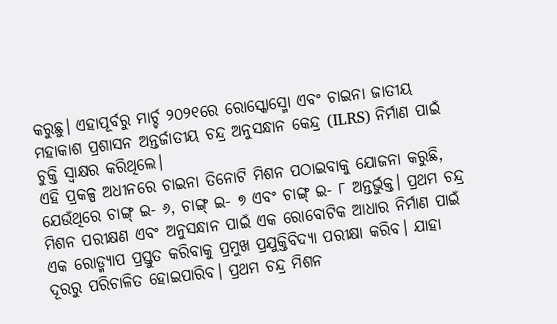କରୁଛୁ। ଏହାପୂର୍ବରୁ ମାର୍ଚ୍ଚ ୨୦୨୧ରେ ରୋସ୍କୋସ୍ମୋ ଏବଂ ଚାଇନା ଜାତୀୟ ମହାକାଶ ପ୍ରଶାସନ ଅନ୍ତର୍ଜାତୀୟ ଚନ୍ଦ୍ର ଅନୁସନ୍ଧାନ କେନ୍ଦ୍ର (ILRS) ନିର୍ମାଣ ପାଇଁ ଚୁକ୍ତି ସ୍ବାକ୍ଷର କରିଥିଲେ।
ଏହି ପ୍ରକଳ୍ପ ଅଧୀନରେ ଚାଇନା ତିନୋଟି ମିଶନ ପଠାଇବାକୁ ଯୋଜନା କରୁଛି, ଯେଉଁଥିରେ ଚାଙ୍ଗ୍ ଇ- ୬, ଚାଙ୍ଗ୍ ଇ- ୭ ଏବଂ ଚାଙ୍ଗ୍ ଇ- ୮ ଅନ୍ତର୍ଭୁକ୍ତ। ପ୍ରଥମ ଚନ୍ଦ୍ର ମିଶନ ପରୀକ୍ଷଣ ଏବଂ ଅନୁସନ୍ଧାନ ପାଇଁ ଏକ ରୋବୋଟିକ ଆଧାର ନିର୍ମାଣ ପାଇଁ ଏକ ରୋଡ୍ମ୍ୟାପ ପ୍ରସ୍ତୁତ କରିବାକୁ ପ୍ରମୁଖ ପ୍ରଯୁକ୍ତିବିଦ୍ୟା ପରୀକ୍ଷା କରିବ। ଯାହା ଦୂରରୁ ପରିଚାଳିତ ହୋଇପାରିବ। ପ୍ରଥମ ଚନ୍ଦ୍ର ମିଶନ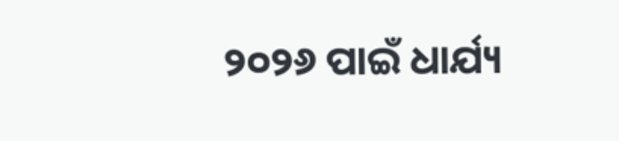୨୦୨୬ ପାଇଁ ଧାର୍ଯ୍ୟ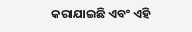କରାଯାଇଛି ଏବଂ ଏହି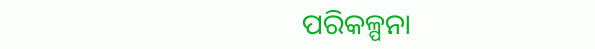ପରିକଳ୍ପନା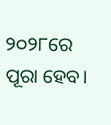୨୦୨୮ରେ ପୂରା ହେବ।